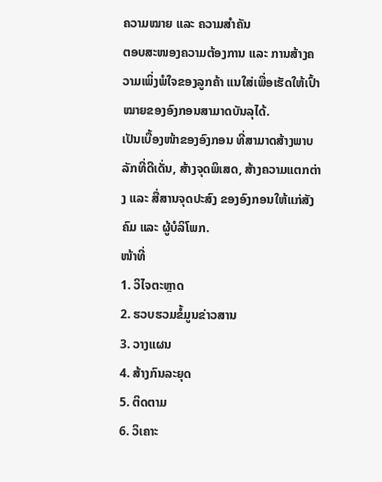ຄວາມໝາຍ ແລະ ຄວາມສຳຄັນ
ຕອບສະໜອງຄວາມຕ້ອງການ ແລະ ການສ້າງຄວາມເພິ່ງພໍໃຈຂອງລູກຄ້າ ແນໃສ່ເພື່ອເຮັດໃຫ້ເປົ້າໝາຍຂອງອົງກອນສາມາດບັນລຸໄດ້.
ເປັນເບື້ອງໜ້າຂອງອົງກອນ ທີ່ສາມາດສ້າງພາບລັກທີ່ດີເດັ່ນ, ສ້າງຈຸດພິເສດ, ສ້າງຄວາມແຕກຕ່າງ ແລະ ສື່ສານຈຸດປະສົງ ຂອງອົງກອນໃຫ້ແກ່ສັງຄົມ ແລະ ຜູ້ບໍລິໂພກ.
ໜ້າທີ່
1. ວິໄຈຕະຫຼາດ
2. ຮວບຮວມຂໍ້ມູນຂ່າວສານ
3. ວາງແຜນ
4. ສ້າງກົນລະຍຸດ
5. ຕິດຕາມ
6. ວິເຄາະ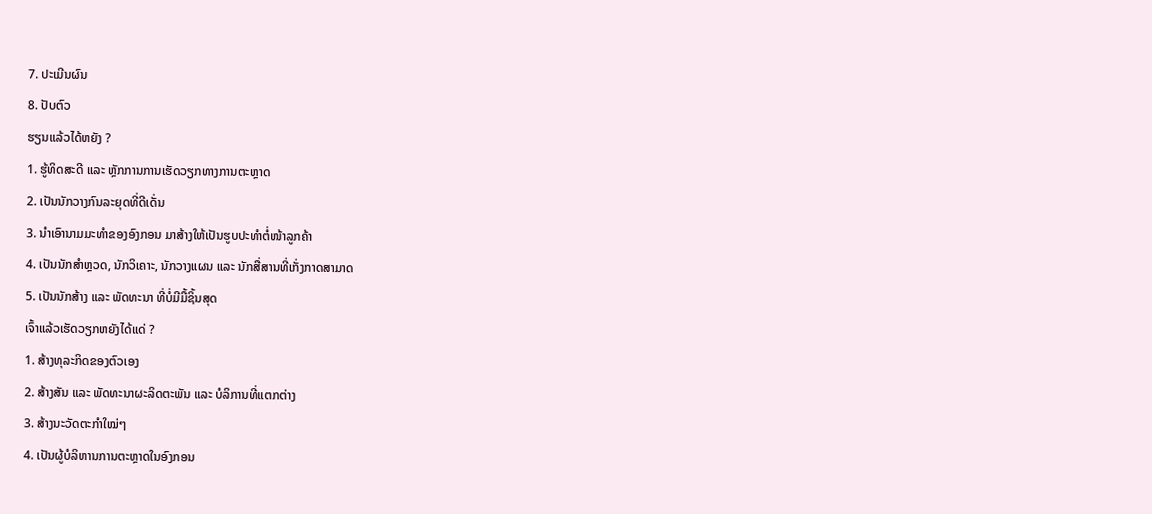7. ປະເມີນຜົນ
8. ປັບຕົວ
ຮຽນແລ້ວໄດ້ຫຍັງ ?
1. ຮູ້ທິດສະດີ ແລະ ຫຼັກການການເຮັດວຽກທາງການຕະຫຼາດ
2. ເປັນນັກວາງກົນລະຍຸດທີ່ດີເດັ່ນ
3. ນໍາເອົານາມມະທໍາຂອງອົງກອນ ມາສ້າງໃຫ້ເປັນຮູບປະທໍາຕໍ່ໜ້າລູກຄ້າ
4. ເປັນນັກສໍາຫຼວດ, ນັກວິເຄາະ, ນັກວາງແຜນ ແລະ ນັກສື່ສານທີ່ເກັ່ງກາດສາມາດ
5. ເປັນນັກສ້າງ ແລະ ພັດທະນາ ທີ່ບໍ່ມີມື້ຊິ້ນສຸດ
ເຈົ້າແລ້ວເຮັດວຽກຫຍັງໄດ້ແດ່ ?
1. ສ້າງທຸລະກິດຂອງຕົວເອງ
2. ສ້າງສັນ ແລະ ພັດທະນາຜະລິດຕະພັນ ແລະ ບໍລິການທີ່ແຕກຕ່າງ
3. ສ້າງນະວັດຕະກໍາໃໝ່ໆ
4. ເປັນຜູ້ບໍລິຫານການຕະຫຼາດໃນອົງກອນ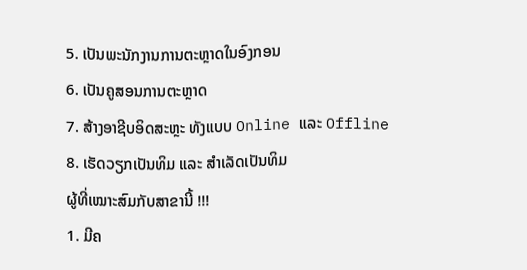5. ເປັນພະນັກງານການຕະຫຼາດໃນອົງກອນ
6. ເປັນຄູສອນການຕະຫຼາດ
7. ສ້າງອາຊີບອິດສະຫຼະ ທັງແບບ Online ແລະ Offline
8. ເຮັດວຽກເປັນທິມ ແລະ ສໍາເລັດເປັນທິມ
ຜູ້ທີ່ເໝາະສົມກັບສາຂານີ້ !!!
1. ມີຄ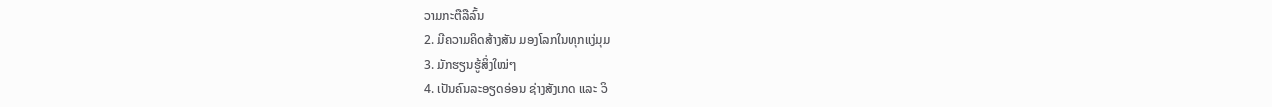ວາມກະຕືລືລົ້ນ
2. ມີຄວາມຄິດສ້າງສັນ ມອງໂລກໃນທຸກແງ່ມຸມ
3. ມັກຮຽນຮູ້ສິ່ງໃໝ່ໆ
4. ເປັນຄົນລະອຽດອ່ອນ ຊ່າງສັງເກດ ແລະ ວິ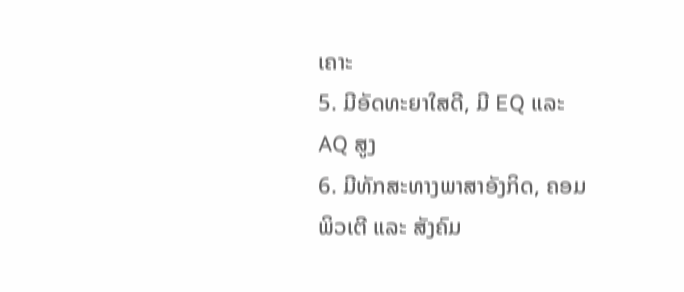ເຄາະ
5. ມີອັດທະຍາໃສດີ, ມີ EQ ແລະ AQ ສູງ
6. ມີທັກສະທາງພາສາອັງກິດ, ຄອມພິວເຕີ ແລະ ສັງຄົມ